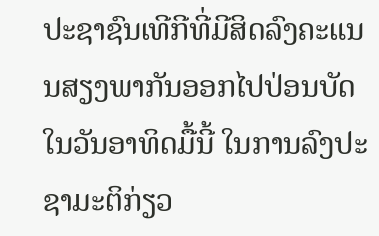ປະຊາຊົນເທີກີທີ່ມີສິດລົງຄະແນນສຽງພາກັນອອກໄປປ່ອນບັດໃນວັນອາທິດມື້ນີ້ ໃນການລົງປະຊາມະຕິກ່ຽວ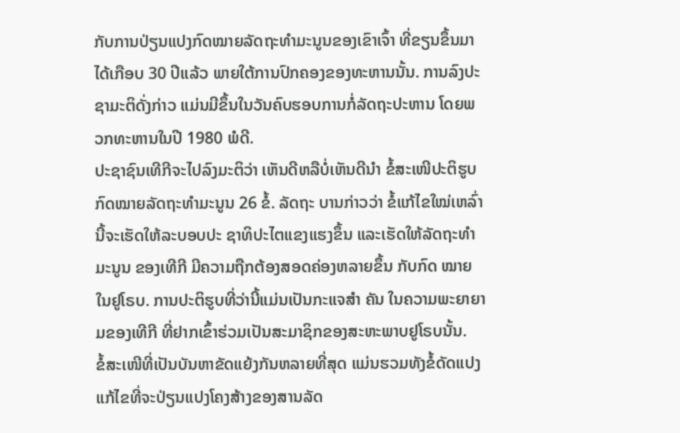ກັບການປ່ຽນແປງກົດໝາຍລັດຖະທໍາມະນູນຂອງເຂົາເຈົ້າ ທີ່ຂຽນຂຶ້ນມາໄດ້ເກືອບ 30 ປີແລ້ວ ພາຍໃຕ້ການປົກຄອງຂອງທະຫານນັ້ນ. ການລົງປະຊາມະຕິດັ່ງກ່າວ ແມ່ນມີຂຶ້ນໃນວັນຄົບຮອບການກໍ່ລັດຖະປະຫານ ໂດຍພວກທະຫານໃນປີ 1980 ພໍດີ.
ປະຊາຊົນເທີກີຈະໄປລົງມະຕິວ່າ ເຫັນດີຫລືບໍ່ເຫັນດີນໍາ ຂໍ້ສະເໜີປະຕິຮູບກົດໝາຍລັດຖະທໍາມະນູນ 26 ຂໍ້. ລັດຖະ ບານກ່າວວ່າ ຂໍ້ແກ້ໄຂໃໝ່ເຫລົ່ານີ້ຈະເຮັດໃຫ້ລະບອບປະ ຊາທິປະໄຕແຂງແຮງຂຶ້ນ ແລະເຮັດໃຫ້ລັດຖະທໍາມະນູນ ຂອງເທີກີ ມີຄວາມຖືກຕ້ອງສອດຄ່ອງຫລາຍຂຶ້ນ ກັບກົດ ໝາຍໃນຢູໂຣບ. ການປະຕິຮູບທີ່ວ່ານີ້ແມ່ນເປັນກະແຈສໍາ ຄັນ ໃນຄວາມພະຍາຍາມຂອງເທີກີ ທີ່ຢາກເຂົ້າຮ່ວມເປັນສະມາຊິກຂອງສະຫະພາບຢູໂຣບນັ້ນ.
ຂໍ້ສະເໜີທີ່ເປັນບັນຫາຂັດແຍ້ງກັນຫລາຍທີ່ສຸດ ແມ່ນຮວມທັງຂໍ້ດັດແປງແກ້ໄຂທີ່ຈະປ່ຽນແປງໂຄງສ້າງຂອງສານລັດ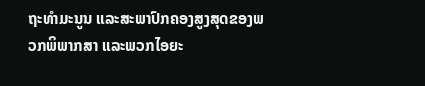ຖະທໍາມະນູນ ແລະສະພາປົກຄອງສູງສຸດຂອງພວກພິພາກສາ ແລະພວກໄອຍະ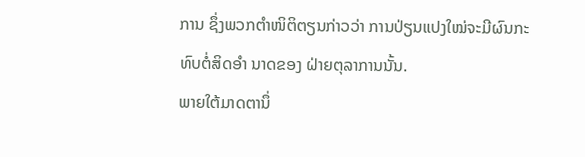ການ ຊຶ່ງພວກຕໍາໜິຕິຕຽນກ່າວວ່າ ການປ່ຽນແປງໃໝ່ຈະມີຜົນກະທົບຕໍ່ສິດອໍາ ນາດຂອງ ຝ່າຍຕຸລາການນັ້ນ.
ພາຍໃຕ້ມາດຕານຶ່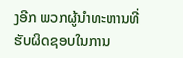ງອີກ ພວກຜູ້ນໍາທະຫານທີ່ຮັບຜິດຊອບໃນການ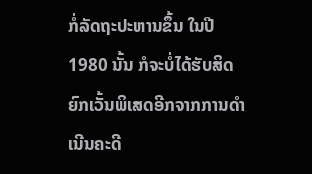ກໍ່ລັດຖະປະຫານຂຶ້ນ ໃນປີ 1980 ນັ້ນ ກໍຈະບໍ່ໄດ້ຮັບສິດຍົກເວັ້ນພິເສດອີກຈາກການດໍາເນີນຄະດີ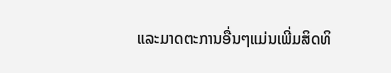ແລະມາດຕະການອື່ນໆແມ່ນເພີ່ມສິດທິ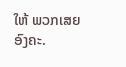ໃຫ້ ພວກເສຍອົງຄະ.